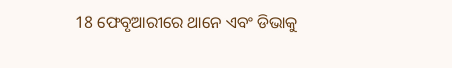18 ଫେବୃଆରୀରେ ଥାନେ ଏବଂ ଡିଭାକୁ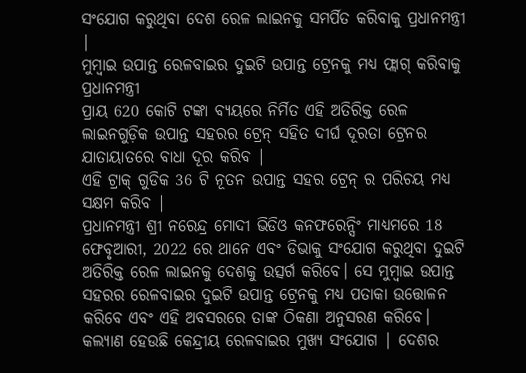ସଂଯୋଗ କରୁଥିବା ଦେଶ ରେଳ ଲାଇନକୁ ସମର୍ପିତ କରିବାକୁ ପ୍ରଧାନମନ୍ତ୍ରୀ |
ମୁମ୍ବାଇ ଉପାନ୍ତ ରେଳବାଇର ଦୁଇଟି ଉପାନ୍ତ ଟ୍ରେନକୁ ମଧ୍ୟ ଫ୍ଲାଗ୍ କରିବାକୁ ପ୍ରଧାନମନ୍ତ୍ରୀ
ପ୍ରାୟ 620 କୋଟି ଟଙ୍କା ବ୍ୟୟରେ ନିର୍ମିତ ଏହି ଅତିରିକ୍ତ ରେଳ ଲାଇନଗୁଡ଼ିକ ଉପାନ୍ତ ସହରର ଟ୍ରେନ୍ ସହିତ ଦୀର୍ଘ ଦୂରତା ଟ୍ରେନର ଯାତାୟାତରେ ବାଧା ଦୂର କରିବ |
ଏହି ଟ୍ରାକ୍ ଗୁଡିକ 36 ଟି ନୂତନ ଉପାନ୍ତ ସହର ଟ୍ରେନ୍ ର ପରିଚୟ ମଧ୍ୟ ସକ୍ଷମ କରିବ |
ପ୍ରଧାନମନ୍ତ୍ରୀ ଶ୍ରୀ ନରେନ୍ଦ୍ର ମୋଦୀ ଭିଡିଓ କନଫରେନ୍ସିଂ ମାଧ୍ୟମରେ 18 ଫେବୃଆରୀ, 2022 ରେ ଥାନେ ଏବଂ ଡିଭାକୁ ସଂଯୋଗ କରୁଥିବା ଦୁଇଟି ଅତିରିକ୍ତ ରେଳ ଲାଇନକୁ ଦେଶକୁ ଉତ୍ସର୍ଗ କରିବେ। ସେ ମୁମ୍ବାଇ ଉପାନ୍ତ ସହରର ରେଳବାଇର ଦୁଇଟି ଉପାନ୍ତ ଟ୍ରେନକୁ ମଧ୍ୟ ପତାକା ଉତ୍ତୋଳନ କରିବେ ଏବଂ ଏହି ଅବସରରେ ତାଙ୍କ ଠିକଣା ଅନୁସରଣ କରିବେ।
କଲ୍ୟାଣ ହେଉଛି କେନ୍ଦ୍ରୀୟ ରେଳବାଇର ମୁଖ୍ୟ ସଂଯୋଗ | ଦେଶର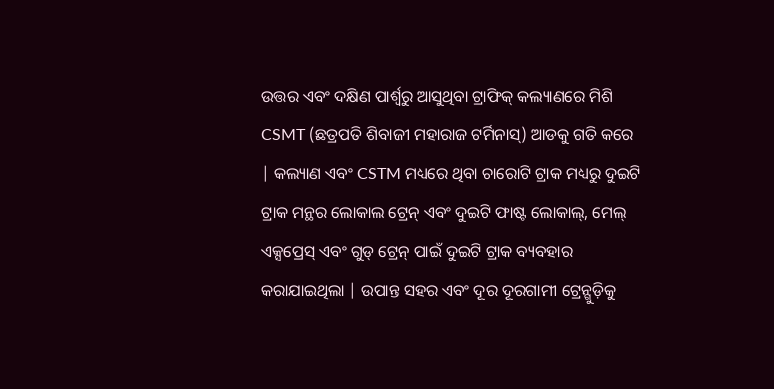ଉତ୍ତର ଏବଂ ଦକ୍ଷିଣ ପାର୍ଶ୍ୱରୁ ଆସୁଥିବା ଟ୍ରାଫିକ୍ କଲ୍ୟାଣରେ ମିଶି CSMT (ଛତ୍ରପତି ଶିବାଜୀ ମହାରାଜ ଟର୍ମିନାସ୍) ଆଡକୁ ଗତି କରେ | କଲ୍ୟାଣ ଏବଂ CSTM ମଧ୍ୟରେ ଥିବା ଚାରୋଟି ଟ୍ରାକ ମଧ୍ୟରୁ ଦୁଇଟି ଟ୍ରାକ ମନ୍ଥର ଲୋକାଲ ଟ୍ରେନ୍ ଏବଂ ଦୁଇଟି ଫାଷ୍ଟ ଲୋକାଲ୍, ମେଲ୍ ଏକ୍ସପ୍ରେସ୍ ଏବଂ ଗୁଡ୍ ଟ୍ରେନ୍ ପାଇଁ ଦୁଇଟି ଟ୍ରାକ ବ୍ୟବହାର କରାଯାଇଥିଲା | ଉପାନ୍ତ ସହର ଏବଂ ଦୂର ଦୂରଗାମୀ ଟ୍ରେନ୍ଗୁଡ଼ିକୁ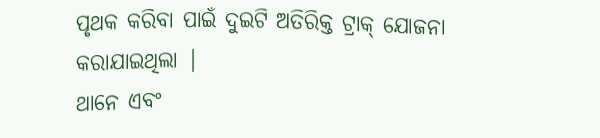ପୃଥକ କରିବା ପାଇଁ ଦୁଇଟି ଅତିରିକ୍ତ ଟ୍ରାକ୍ ଯୋଜନା କରାଯାଇଥିଲା |
ଥାନେ ଏବଂ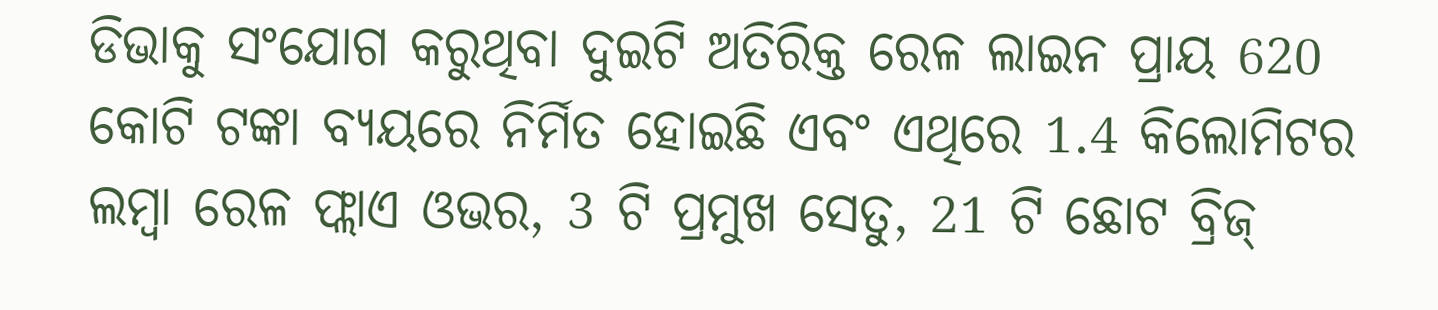ଡିଭାକୁ ସଂଯୋଗ କରୁଥିବା ଦୁଇଟି ଅତିରିକ୍ତ ରେଳ ଲାଇନ ପ୍ରାୟ 620 କୋଟି ଟଙ୍କା ବ୍ୟୟରେ ନିର୍ମିତ ହୋଇଛି ଏବଂ ଏଥିରେ 1.4 କିଲୋମିଟର ଲମ୍ବା ରେଳ ଫ୍ଲାଏ ଓଭର, 3 ଟି ପ୍ରମୁଖ ସେତୁ, 21 ଟି ଛୋଟ ବ୍ରିଜ୍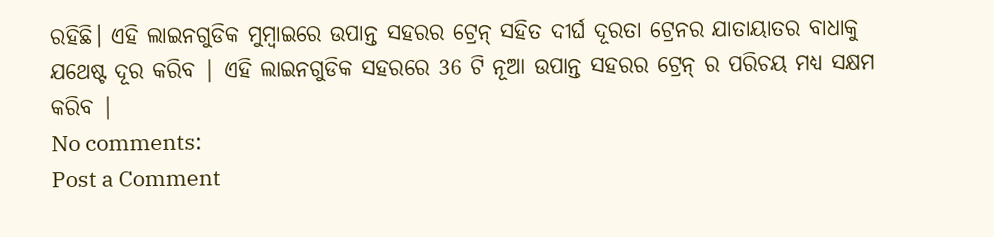ରହିଛି। ଏହି ଲାଇନଗୁଡିକ ମୁମ୍ବାଇରେ ଉପାନ୍ତ ସହରର ଟ୍ରେନ୍ ସହିତ ଦୀର୍ଘ ଦୂରତା ଟ୍ରେନର ଯାତାୟାତର ବାଧାକୁ ଯଥେଷ୍ଟ ଦୂର କରିବ | ଏହି ଲାଇନଗୁଡିକ ସହରରେ 36 ଟି ନୂଆ ଉପାନ୍ତ ସହରର ଟ୍ରେନ୍ ର ପରିଚୟ ମଧ୍ୟ ସକ୍ଷମ କରିବ |
No comments:
Post a Comment